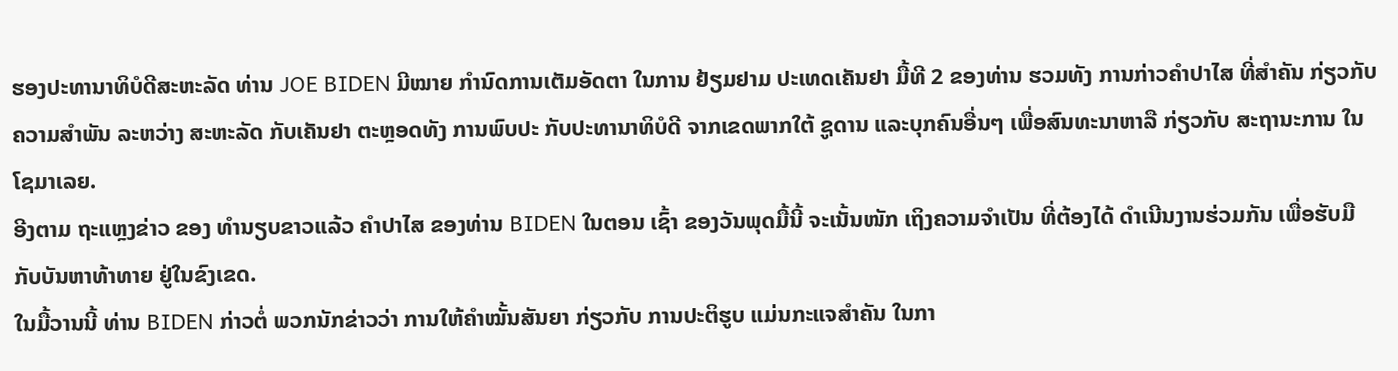ຮອງປະທານາທິບໍດີສະຫະລັດ ທ່ານ JOE BIDEN ມີໝາຍ ກຳນົດການເຕັມອັດຕາ ໃນການ ຢ້ຽມຢາມ ປະເທດເຄັນຢາ ມື້ທີ 2 ຂອງທ່ານ ຮວມທັງ ການກ່າວຄຳປາໄສ ທີ່ສຳຄັນ ກ່ຽວກັບຄວາມສຳພັນ ລະຫວ່າງ ສະຫະລັດ ກັບເຄັນຢາ ຕະຫຼອດທັງ ການພົບປະ ກັບປະທານາທິບໍດີ ຈາກເຂດພາກໃຕ້ ຊູດານ ແລະບຸກຄົນອື່ນໆ ເພື່ອສົນທະນາຫາລື ກ່ຽວກັບ ສະຖານະການ ໃນໂຊມາເລຍ.
ອີງຕາມ ຖະແຫຼງຂ່າວ ຂອງ ທຳນຽບຂາວແລ້ວ ຄຳປາໄສ ຂອງທ່ານ BIDEN ໃນຕອນ ເຊົ້າ ຂອງວັນພຸດມື້ນີ້ ຈະເນັ້ນໜັກ ເຖິງຄວາມຈຳເປັນ ທີ່ຕ້ອງໄດ້ ດຳເນີນງານຮ່ວມກັນ ເພື່ອຮັບມື ກັບບັນຫາທ້າທາຍ ຢູ່ໃນຂົງເຂດ.
ໃນມື້ວານນີ້ ທ່ານ BIDEN ກ່າວຕໍ່ ພວກນັກຂ່າວວ່າ ການໃຫ້ຄຳໝັ້ນສັນຍາ ກ່ຽວກັບ ການປະຕິຮູບ ແມ່ນກະແຈສຳຄັນ ໃນກາ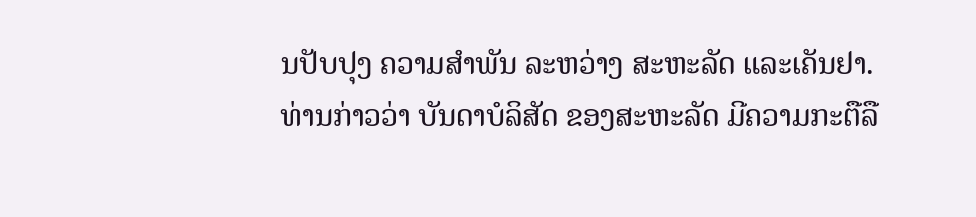ນປັບປຸງ ຄວາມສຳພັນ ລະຫວ່າງ ສະຫະລັດ ແລະເຄັນຢາ.
ທ່ານກ່າວວ່າ ບັນດາບໍລິສັດ ຂອງສະຫະລັດ ມີຄວາມກະຕືລື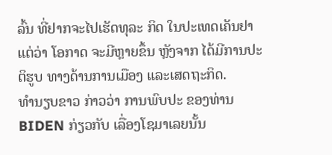ລົ້ນ ທີ່ຢາກຈະໄປເຮັດທຸລະ ກິດ ໃນປະເທດເຄັນຢາ ແຕ່ວ່າ ໂອກາດ ຈະມີຫຼາຍຂຶ້ນ ຫຼັງຈາກ ໄດ້ມີການປະຕິຮູບ ທາງດ້ານການເມືອງ ແລະເສດຖະກິດ.
ທຳນຽບຂາວ ກ່າວວ່າ ການພົບປະ ຂອງທ່ານ BIDEN ກ່ຽວກັບ ເລື່ອງໂຊມາເລຍນັ້ນ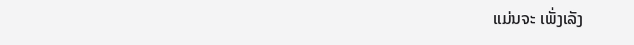ແມ່ນຈະ ເພັ່ງເລັງ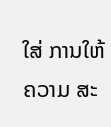ໃສ່ ການໃຫ້ຄວາມ ສະ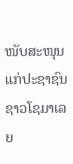ໜັບສະໜຸນ ແກ່ປະຊາຊົນ ຊາວໂຊມາເລຍ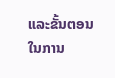ແລະຂັ້ນຕອນ ໃນການ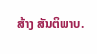ສ້າງ ສັນຕິພາບ.